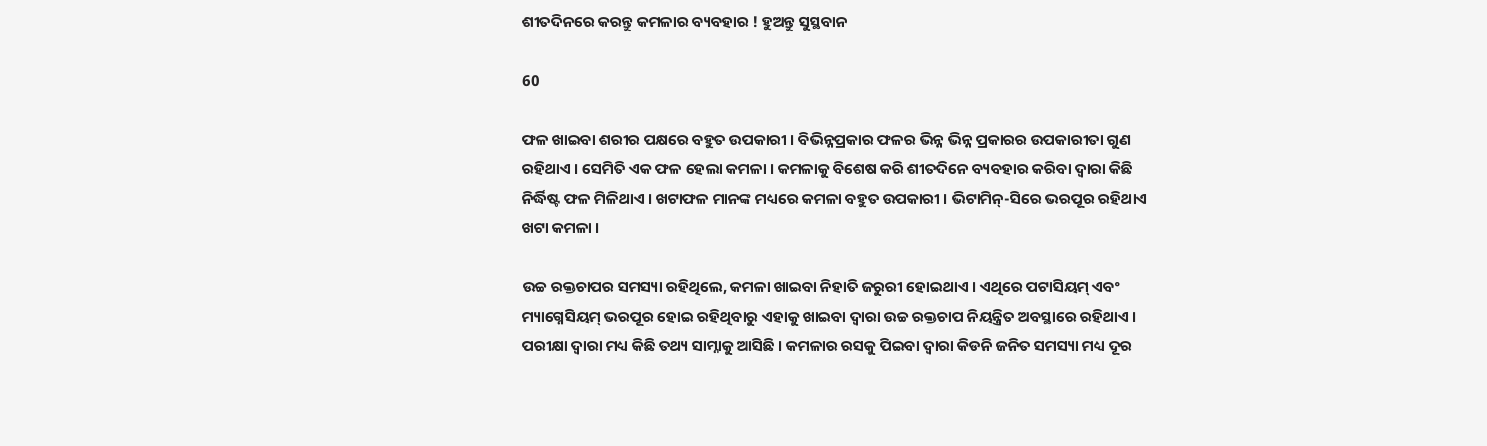ଶୀତଦିନରେ କରନ୍ତୁ କମଳାର ବ୍ୟବହାର ! ହୁଅନ୍ତୁ ସୁସ୍ଥବାନ

60

ଫଳ ଖାଇବା ଶରୀର ପକ୍ଷରେ ବହୁତ ଉପକାରୀ । ବିଭିନ୍ନପ୍ରକାର ଫଳର ଭିନ୍ନ ଭିନ୍ନ ପ୍ରକାରର ଉପକାରୀତା ଗୁଣ ରହିଥାଏ । ସେମିତି ଏକ ଫଳ ହେଲା କମଳା । କମଳାକୁ ବିଶେଷ କରି ଶୀତଦିନେ ବ୍ୟବହାର କରିବା ଦ୍ୱାରା କିଛି ନିର୍ଦ୍ଧିଷ୍ଟ ଫଳ ମିଳିଥାଏ । ଖଟାଫଳ ମାନଙ୍କ ମଧ୍ୟରେ କମଳା ବହୁତ ଉପକାରୀ । ଭିଟାମିନ୍-ସିରେ ଭରପୂର ରହିଥାଏ ଖଟା କମଳା ।

ଉଚ୍ଚ ରକ୍ତଚାପର ସମସ୍ୟା ରହିଥିଲେ, କମଳା ଖାଇବା ନିହାତି ଜରୁରୀ ହୋଇଥାଏ । ଏଥିରେ ପଟାସିୟମ୍ ଏବଂ ମ୍ୟାଗ୍ନେସିୟମ୍ ଭରପୂର ହୋଇ ରହିଥିବାରୁ ଏହାକୁ ଖାଇବା ଦ୍ୱାରା ଉଚ୍ଚ ରକ୍ତଚାପ ନିୟନ୍ତ୍ରିତ ଅବସ୍ଥାରେ ରହିଥାଏ । ପରୀକ୍ଷା ଦ୍ୱାରା ମଧ୍ୟ କିଛି ତଥ୍ୟ ସାମ୍ନାକୁ ଆସିଛି । କମଳାର ରସକୁ ପିଇବା ଦ୍ୱାରା କିଡନି ଜନିତ ସମସ୍ୟା ମଧ୍ୟ ଦୂର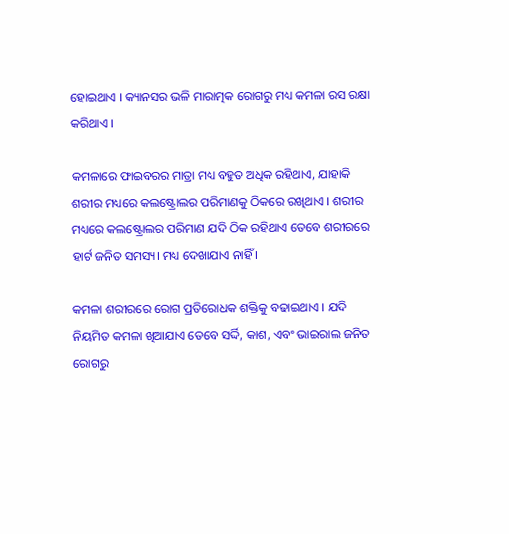ହୋଇଥାଏ । କ୍ୟାନସର ଭଳି ମାରାତ୍ମକ ରୋଗରୁ ମଧ୍ୟ କମଳା ରସ ରକ୍ଷା କରିଥାଏ ।

କମଳାରେ ଫାଇବରର ମାତ୍ରା ମଧ୍ୟ ବହୁତ ଅଧିକ ରହିଥାଏ, ଯାହାକି ଶରୀର ମଧ୍ୟରେ କଲଷ୍ଟ୍ରୋଲର ପରିମାଣକୁ ଠିକରେ ରଖିଥାଏ । ଶରୀର ମଧ୍ୟରେ କଲଷ୍ଟ୍ରୋଲର ପରିମାଣ ଯଦି ଠିକ ରହିଥାଏ ତେବେ ଶରୀରରେ ହାର୍ଟ ଜନିତ ସମସ୍ୟ। ମଧ୍ୟ ଦେଖାଯାଏ ନାହିଁ ।

କମଳା ଶରୀରରେ ରୋଗ ପ୍ରତିରୋଧକ ଶକ୍ତିକୁ ବଢାଇଥାଏ । ଯଦି ନିୟମିତ କମଳା ଖିଆଯାଏ ତେବେ ସର୍ଦ୍ଦି, କାଶ, ଏବଂ ଭାଇରାଲ ଜନିତ ରୋଗରୁ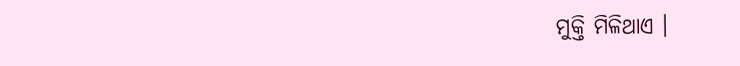ମୁକ୍ତି ମିଳିଥାଏ ।